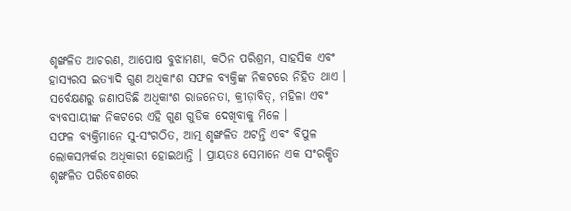ଶୃଙ୍ଖଳିତ ଆଚରଣ, ଆପୋଷ ବୁଝାମଣା, କଠିନ ପରିଶ୍ରମ, ସାହସିକ ଏବଂ ହାସ୍ୟରସ ଇତ୍ୟାଦି ଗୁଣ ଅଧିକାଂଶ ସଫଳ ବ୍ୟକ୍ତିଙ୍କ ନିକଟରେ ନିହିତ ଥାଏ । ସର୍ବେକ୍ଷଣରୁ ଜଣାପଡିଛି ଅଧିକାଂଶ ରାଜନେତା, କ୍ରୀଡ଼ାବିତ୍, ମହିଳା ଏବଂ ବ୍ୟବସାୟୀଙ୍କ ନିକଟରେ ଏହି ଗୁଣ ଗୁଡିକ ଦେଖିବାକୁ ମିଳେ ।
ସଫଳ ବ୍ୟକ୍ତିମାନେ ସୁ-ସଂଗଠିତ, ଆତ୍ମ ଶୃଙ୍ଖଳିତ ଅଟନ୍ତି ଏବଂ ବିପୁଳ ଲୋକସମ୍ପର୍କର ଅଧିକାରୀ ହୋଇଥାନ୍ତି । ପ୍ରାୟତଃ ସେମାନେ ଏକ ସଂରକ୍ଷିତ ଶୃଙ୍ଖଳିତ ପରିବେଶରେ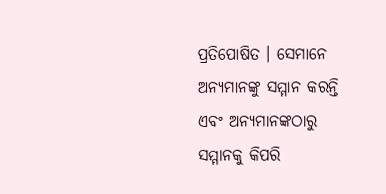ପ୍ରତିପୋଷିତ । ସେମାନେ ଅନ୍ୟମାନଙ୍କୁ ସମ୍ମାନ କରନ୍ତି ଏବଂ ଅନ୍ୟମାନଙ୍କଠାରୁ ସମ୍ମାନକୁ କିପରି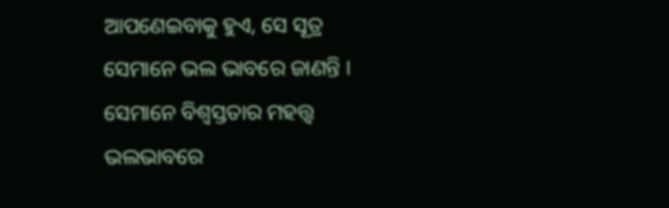ଆପଣେଇବାକୁ ହୁଏ, ସେ ସୂତ୍ର ସେମାନେ ଭଲ ଭାବରେ ଜାଣନ୍ତି । ସେମାନେ ବିଶ୍ୱସ୍ତତାର ମହତ୍ତ୍ୱ ଭଲଭାବରେ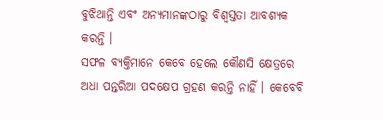ବୁଝିଥାନ୍ତି ଏବଂ ଅନ୍ୟମାନଙ୍କଠାରୁ ବିଶ୍ୱସ୍ତତା ଆବଶ୍ୟକ କରନ୍ତି ।
ସଫଳ ବ୍ୟକ୍ତିମାନେ କେବେ ହେଲେ କୌଣସି କ୍ଷେତ୍ରରେ ଅଧା ପନ୍ତରିଆ ପଦକ୍ଷେପ ଗ୍ରହଣ କରନ୍ତି ନାହିଁ । କେବେବି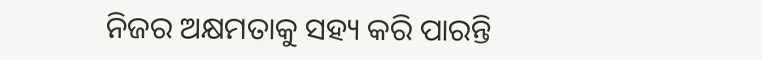ନିଜର ଅକ୍ଷମତାକୁ ସହ୍ୟ କରି ପାରନ୍ତି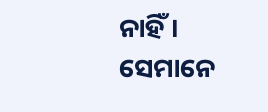ନାହିଁ । ସେମାନେ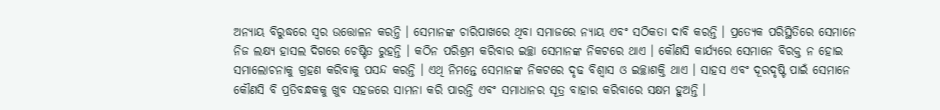ଅନ୍ୟାୟ ବିରୁଦ୍ଧରେ ସ୍ଵର ଉତ୍ତୋଳନ କରନ୍ତି । ସେମାନଙ୍କ ଚାରିପାଖରେ ଥିବା ସମାଜରେ ନ୍ୟାୟ ଏବଂ ସଠିକତା ଦାବି କରନ୍ତି । ପ୍ରତ୍ୟେକ ପରିସ୍ଥିତିରେ ସେମାନେ ନିଜ ଲକ୍ଷ୍ୟ ହାସଲ ଦିଗରେ ଚେଷ୍ଟିତ ରୁହନ୍ତି । କଠିନ ପରିଶ୍ରମ କରିବାର ଇଚ୍ଛା ସେମାନଙ୍କ ନିକଟରେ ଥାଏ । କୌଣସି କାର୍ଯ୍ୟରେ ସେମାନେ ବିରକ୍ତ ନ ହୋଇ ସମାଲୋଚନାକୁ ଗ୍ରହଣ କରିବାକୁ ପସନ୍ଦ କରନ୍ତି । ଏଥି ନିମନ୍ତେ ସେମାନଙ୍କ ନିକଟରେ ଦୃଢ ବିଶ୍ଵାସ ଓ ଇଚ୍ଛାଶକ୍ତି ଥାଏ । ସାହସ ଏବଂ ଦୂରଦୃଷ୍ଟି ପାଇଁ ସେମାନେ କୌଣସି ବି ପ୍ରତିବନ୍ଧକକୁ ଖୁବ ସହଜରେ ସାମନା କରି ପାରନ୍ତି ଏବଂ ସମାଧାନର ସୂତ୍ର ବାହାର କରିବାରେ ସକ୍ଷମ ହୁଅନ୍ତି ।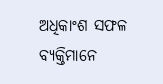ଅଧିକାଂଶ ସଫଳ ବ୍ୟକ୍ତିମାନେ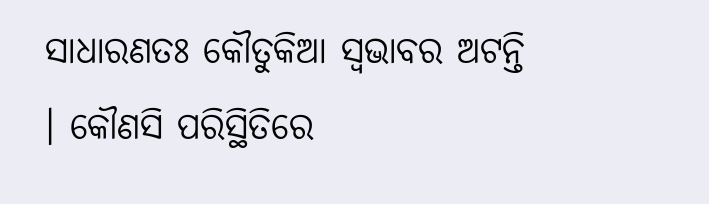ସାଧାରଣତଃ କୌତୁକିଆ ସ୍ଵଭାବର ଅଟନ୍ତି । କୌଣସି ପରିସ୍ଥିତିରେ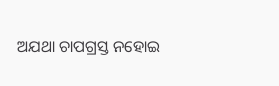ଅଯଥା ଚାପଗ୍ରସ୍ତ ନହୋଇ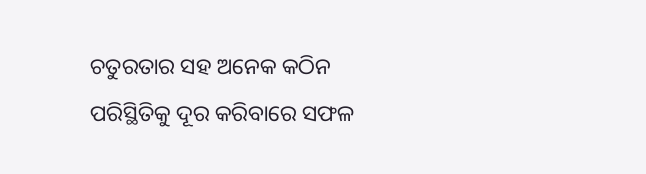ଚତୁରତାର ସହ ଅନେକ କଠିନ ପରିସ୍ଥିତିକୁ ଦୂର କରିବାରେ ସଫଳ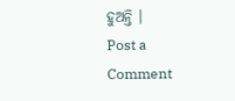ହୁଅନ୍ତି ।
Post a Comment